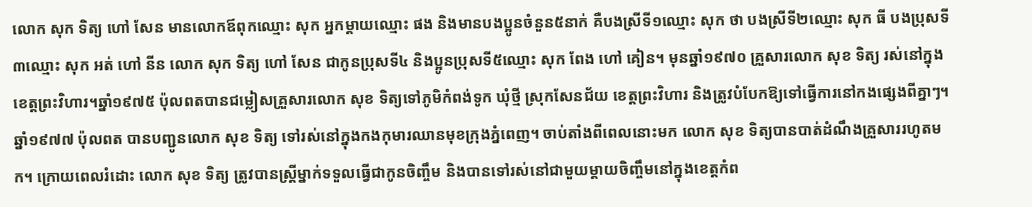លោក សុក ទិត្យ ហៅ សែន មានលោកឪពុកឈ្មោះ សុក អ្នកម្ដាយឈ្មោះ ផង និងមានបងប្អូនចំនួន៥នាក់ គឺបងស្រីទី១ឈ្មោះ សុក ថា បងស្រីទី២ឈ្មោះ សុក ធី បងប្រុសទី៣ឈ្មោះ សុក អត់ ហៅ នីន លោក សុក ទិត្យ ហៅ សែន ជាកូនប្រុសទី៤ និងប្អូនប្រុសទី៥ឈ្មោះ សុក ពែង ហៅ គៀន។ មុនឆ្នាំ១៩៧០ គ្រួសារលោក សុខ ទិត្យ រស់នៅក្នុងខេត្តព្រះវិហារ។ឆ្នាំ១៩៧៥ ប៉ុលពតបានជម្លៀសគ្រួសារលោក សុខ ទិត្យទៅភូមិកំពង់ទូក ឃុំថ្មី ស្រុកសែនជ័យ ខេត្តព្រះវិហារ និងត្រូវបំបែកឱ្យទៅធ្វើការនៅកងផ្សេងពីគ្នាៗ។
ឆ្នាំ១៩៧៧ ប៉ុលពត បានបញ្ជូនលោក សុខ ទិត្យ ទៅរស់នៅក្នុងកងកុមារឈានមុខក្រុងភ្នំពេញ។ ចាប់តាំងពីពេលនោះមក លោក សុខ ទិត្យបានបាត់ដំណឹងគ្រួសាររហូតមក។ ក្រោយពេលរំដោះ លោក សុខ ទិត្យ ត្រូវបានស្ត្រីម្នាក់ទទួលធ្វើជាកូនចិញ្ចឹម និងបានទៅរស់នៅជាមួយម្ដាយចិញ្ចឹមនៅក្នុងខេត្តកំព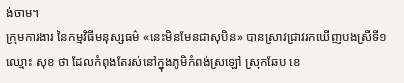ង់ចាម។
ក្រុមការងារ នៃកម្មវិធីមនុស្សធម៌ «នេះមិនមែនជាសុបិន» បានស្រាវជ្រាវរកឃើញបងស្រីទី១ឈ្មោះ សុខ ថា ដែលកំពុងតែរស់នៅក្នុងភូមិកំពង់ស្រឡៅ ស្រុកឆែប ខេ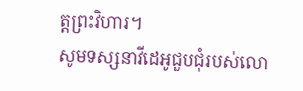ត្តព្រះវិហារ។
សូមទស្សនាវីដេអូជួបជុំរបស់លោ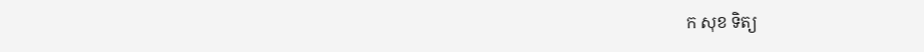ក សុខ ទិត្យ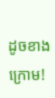ដូចខាងក្រោម!